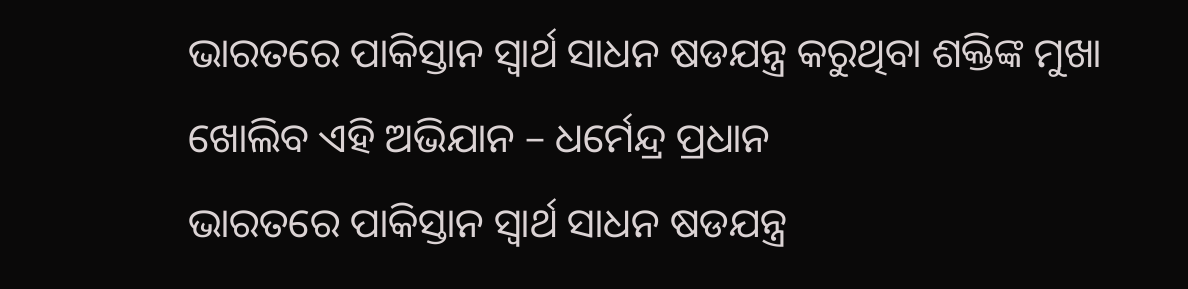ଭାରତରେ ପାକିସ୍ତାନ ସ୍ୱାର୍ଥ ସାଧନ ଷଡଯନ୍ତ୍ର କରୁଥିବା ଶକ୍ତିଙ୍କ ମୁଖା ଖୋଲିବ ଏହି ଅଭିଯାନ – ଧର୍ମେନ୍ଦ୍ର ପ୍ରଧାନ
ଭାରତରେ ପାକିସ୍ତାନ ସ୍ୱାର୍ଥ ସାଧନ ଷଡଯନ୍ତ୍ର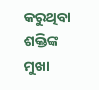କରୁଥିବା
ଶକ୍ତିଙ୍କ ମୁଖା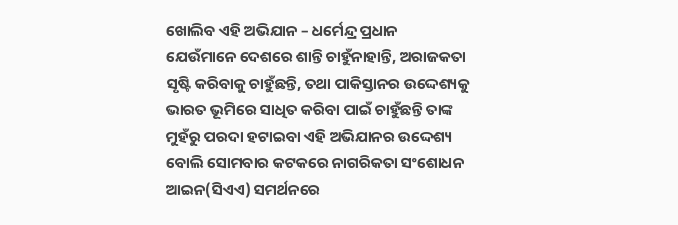ଖୋଲିବ ଏହି ଅଭିଯାନ – ଧର୍ମେନ୍ଦ୍ର ପ୍ରଧାନ
ଯେଉଁମାନେ ଦେଶରେ ଶାନ୍ତି ଚାହୁଁନାହାନ୍ତି, ଅରାଜକତା ସୃଷ୍ଟି କରିବାକୁ ଚାହୁଁଛନ୍ତି, ତଥା ପାକିସ୍ତାନର ଉଦ୍ଦେଶ୍ୟକୁ ଭାରତ ଭୂମିରେ ସାଧିତ କରିବା ପାଇଁ ଚାହୁଁଛନ୍ତି ତାଙ୍କ ମୁହଁରୁ ପରଦା ହଟାଇବା ଏହି ଅଭିଯାନର ଉଦ୍ଦେଶ୍ୟ ବୋଲି ସୋମବାର କଟକରେ ନାଗରିକତା ସଂଶୋଧନ ଆଇନ(ସିଏଏ) ସମର୍ଥନରେ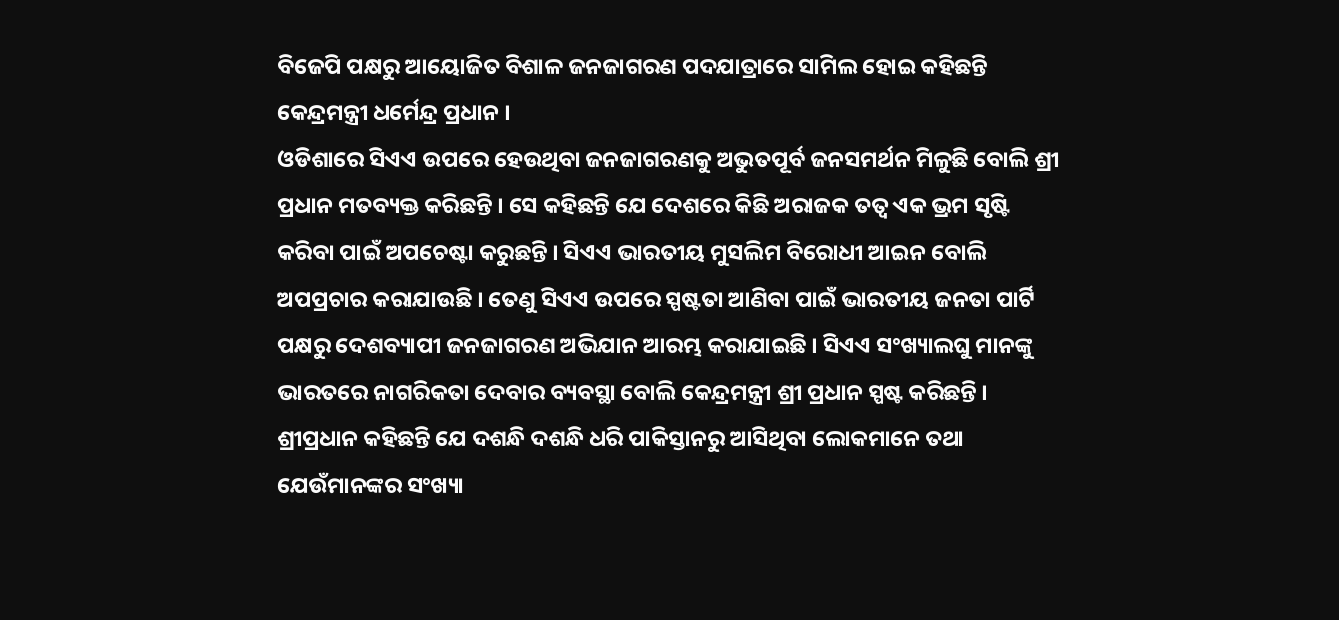ବିଜେପି ପକ୍ଷରୁ ଆୟୋଜିତ ବିଶାଳ ଜନଜାଗରଣ ପଦଯାତ୍ରାରେ ସାମିଲ ହୋଇ କହିଛନ୍ତି କେନ୍ଦ୍ରମନ୍ତ୍ରୀ ଧର୍ମେନ୍ଦ୍ର ପ୍ରଧାନ ।
ଓଡିଶାରେ ସିଏଏ ଉପରେ ହେଉଥିବା ଜନଜାଗରଣକୁ ଅଭୁତପୂର୍ବ ଜନସମର୍ଥନ ମିଳୁଛି ବୋଲି ଶ୍ରୀ ପ୍ରଧାନ ମତବ୍ୟକ୍ତ କରିଛନ୍ତି । ସେ କହିଛନ୍ତି ଯେ ଦେଶରେ କିଛି ଅରାଜକ ତତ୍ୱ ଏକ ଭ୍ରମ ସୃଷ୍ଟି କରିବା ପାଇଁ ଅପଚେଷ୍ଟା କରୁଛନ୍ତି । ସିଏଏ ଭାରତୀୟ ମୁସଲିମ ବିରୋଧୀ ଆଇନ ବୋଲି ଅପପ୍ରଚାର କରାଯାଉଛି । ତେଣୁ ସିଏଏ ଉପରେ ସ୍ପଷ୍ଟତା ଆଣିବା ପାଇଁ ଭାରତୀୟ ଜନତା ପାର୍ଟି ପକ୍ଷରୁ ଦେଶବ୍ୟାପୀ ଜନଜାଗରଣ ଅଭିଯାନ ଆରମ୍ଭ କରାଯାଇଛି । ସିଏଏ ସଂଖ୍ୟାଲଘୁ ମାନଙ୍କୁ
ଭାରତରେ ନାଗରିକତା ଦେବାର ବ୍ୟବସ୍ଥା ବୋଲି କେନ୍ଦ୍ରମନ୍ତ୍ରୀ ଶ୍ରୀ ପ୍ରଧାନ ସ୍ପଷ୍ଟ କରିଛନ୍ତି । ଶ୍ରୀପ୍ରଧାନ କହିଛନ୍ତି ଯେ ଦଶନ୍ଧି ଦଶନ୍ଧି ଧରି ପାକିସ୍ତାନରୁ ଆସିଥିବା ଲୋକମାନେ ତଥା ଯେଉଁମାନଙ୍କର ସଂଖ୍ୟା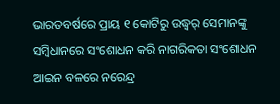ଭାରତବର୍ଷରେ ପ୍ରାୟ ୧ କୋଟିରୁ ଉଦ୍ଧ୍ୱର୍ ସେମାନଙ୍କୁ ସମ୍ବିଧାନରେ ସଂଶୋଧନ କରି ନାଗରିକତା ସଂଶୋଧନ ଆଇନ ବଳରେ ନରେନ୍ଦ୍ର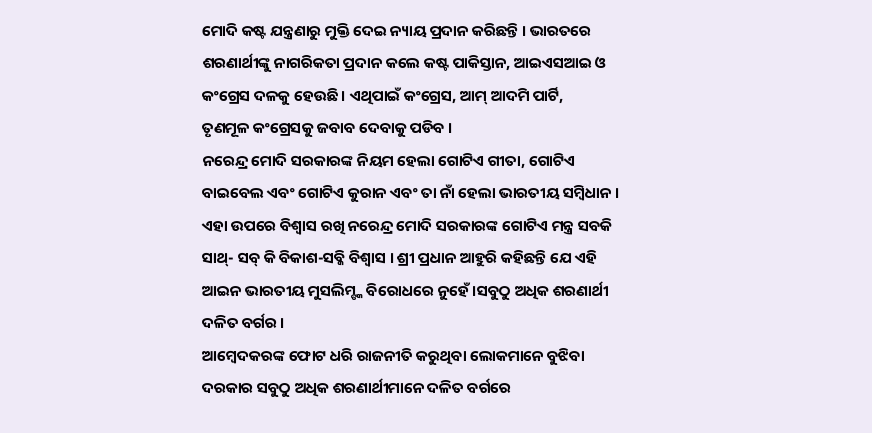ମୋଦି କଷ୍ଟ ଯନ୍ତ୍ରଣାରୁ ମୁକ୍ତି ଦେଇ ନ୍ୟାୟ ପ୍ରଦାନ କରିଛନ୍ତି । ଭାରତରେ ଶରଣାର୍ଥୀଙ୍କୁ ନାଗରିକତା ପ୍ରଦାନ କଲେ କଷ୍ଟ ପାକିସ୍ତାନ, ଆଇଏସଆଇ ଓ କଂଗ୍ରେସ ଦଳକୁ ହେଉଛି । ଏଥିପାଇଁ କଂଗ୍ରେସ, ଆମ୍ ଆଦମି ପାର୍ଟି,
ତୃଣମୂଳ କଂଗ୍ରେସକୁ ଜବାବ ଦେବାକୁ ପଡିବ ।
ନରେନ୍ଦ୍ର ମୋଦି ସରକାରଙ୍କ ନିୟମ ହେଲା ଗୋଟିଏ ଗୀତା, ଗୋଟିଏ ବାଇବେଲ ଏବଂ ଗୋଟିଏ କୁରାନ ଏବଂ ତା ନାଁ ହେଲା ଭାରତୀୟ ସମ୍ବିଧାନ । ଏହା ଉପରେ ବିଶ୍ୱାସ ରଖି ନରେନ୍ଦ୍ର ମୋଦି ସରକାରଙ୍କ ଗୋଟିଏ ମନ୍ତ୍ର ସବକି ସାଥ୍- ସବ୍ କି ବିକାଶ-ସବ୍କି ବିଶ୍ୱାସ । ଶ୍ରୀ ପ୍ରଧାନ ଆହୁରି କହିଛନ୍ତି ଯେ ଏହି ଆଇନ ଭାରତୀୟ ମୁସଲିମ୍ଙ୍କ ବିରୋଧରେ ନୁହେଁ ।ସବୁଠୁ ଅଧିକ ଶରଣାର୍ଥୀ ଦଳିତ ବର୍ଗର ।
ଆମ୍ବେଦକରଙ୍କ ଫୋଟ ଧରି ରାଜନୀତି କରୁଥିବା ଲୋକମାନେ ବୁଝିବା ଦରକାର ସବୁଠୁ ଅଧିକ ଶରଣାର୍ଥୀମାନେ ଦଳିତ ବର୍ଗରେ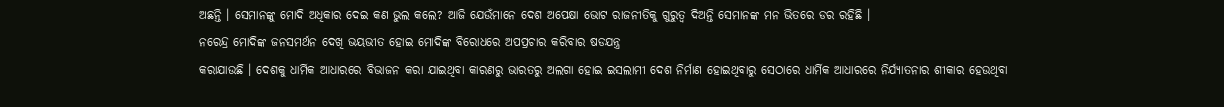ଅଛନ୍ତି । ସେମାନଙ୍କୁ ମୋଦି ଅଧିକାର ଦେଇ କଣ ଭୁଲ କଲେ? ଆଜି ଯେଉଁମାନେ ଦେଶ ଅପେକ୍ଷା ଭୋଟ ରାଜନୀତିକୁ ଗୁରୁତ୍ୱ ଦିଅନ୍ତି ସେମାନଙ୍କ ମନ ଭିତରେ ଡର ରହିଛି ।
ନରେନ୍ଦ୍ର ମୋଦିଙ୍କ ଜନସମର୍ଥନ ଦେଖି ଭୟଭୀତ ହୋଇ ମୋଦିଙ୍କ ବିରୋଧରେ ଅପପ୍ରଚାର କରିବାର ଷଡଯନ୍ତ୍ର
କରାଯାଉଛି । ଦେଶକୁ ଧାର୍ମିକ ଆଧାରରେ ବିଭାଜନ କରା ଯାଇଥିବା କାରଣରୁ ଭାରତରୁ ଅଲଗା ହୋଇ ଇସଲାମୀ ଦେଶ ନିର୍ମାଣ ହୋଇଥିବାରୁ ସେଠାରେ ଧାର୍ମିକ ଆଧାରରେ ନିର୍ଯ୍ୟାତନାର ଶୀକାର ହେଉଥିବା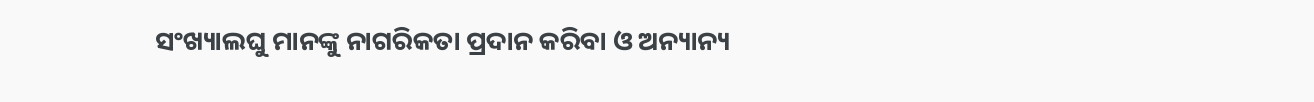ସଂଖ୍ୟାଲଘୁ ମାନଙ୍କୁ ନାଗରିକତା ପ୍ରଦାନ କରିବା ଓ ଅନ୍ୟାନ୍ୟ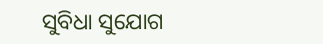ସୁବିଧା ସୁଯୋଗ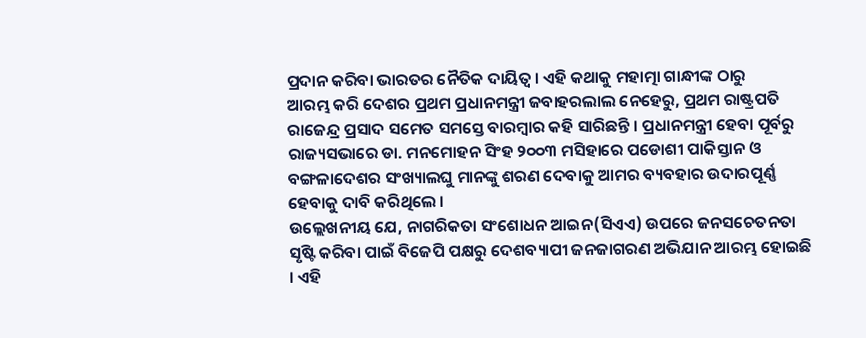ପ୍ରଦାନ କରିବା ଭାରତର ନୈତିକ ଦାୟିତ୍ୱ । ଏହି କଥାକୁ ମହାତ୍ମା ଗାନ୍ଧୀଙ୍କ ଠାରୁ
ଆରମ୍ଭ କରି ଦେଶର ପ୍ରଥମ ପ୍ରଧାନମନ୍ତ୍ରୀ ଜବାହରଲାଲ ନେହେରୁ, ପ୍ରଥମ ରାଷ୍ଟ୍ରପତି ରାଜେନ୍ଦ୍ର ପ୍ରସାଦ ସମେତ ସମସ୍ତେ ବାରମ୍ବାର କହି ସାରିଛନ୍ତି । ପ୍ରଧାନମନ୍ତ୍ରୀ ହେବା ପୂର୍ବରୁ ରାଜ୍ୟସଭାରେ ଡା. ମନମୋହନ ସିଂହ ୨୦୦୩ ମସିହାରେ ପଡୋଶୀ ପାକିସ୍ତାନ ଓ ବଙ୍ଗଳାଦେଶର ସଂଖ୍ୟାଲଘୁ ମାନଙ୍କୁ ଶରଣ ଦେବାକୁ ଆମର ବ୍ୟବହାର ଉଦାରପୂର୍ଣ୍ଣ ହେବାକୁ ଦାବି କରିଥିଲେ ।
ଉଲ୍ଲେଖନୀୟ ଯେ, ନାଗରିକତା ସଂଶୋଧନ ଆଇନ(ସିଏଏ) ଉପରେ ଜନସଚେତନତା ସୃଷ୍ଟି କରିବା ପାଇଁ ବିଜେପି ପକ୍ଷରୁ ଦେଶବ୍ୟାପୀ ଜନଜାଗରଣ ଅଭିଯାନ ଆରମ୍ଭ ହୋଇଛି । ଏହି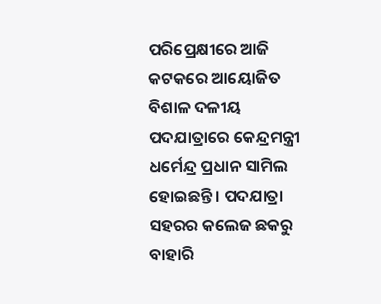ପରିପ୍ରେକ୍ଷୀରେ ଆଜି କଟକରେ ଆୟୋଜିତ ବିଶାଳ ଦଳୀୟ ପଦଯାତ୍ରାରେ କେନ୍ଦ୍ରମନ୍ତ୍ରୀ ଧର୍ମେନ୍ଦ୍ର ପ୍ରଧାନ ସାମିଲ ହୋଇଛନ୍ତି । ପଦଯାତ୍ରା ସହରର କଲେଜ ଛକରୁ ବାହାରି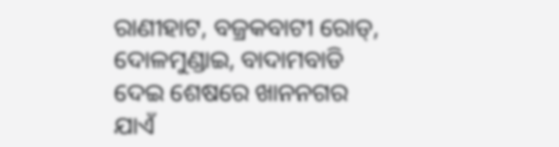ରାଣୀହାଟ, ବଜ୍ରକବାଟୀ ରୋଡ୍, ଦୋଳମୁଣ୍ଡାଇ, ବାଦାମବାଡି ଦେଇ ଶେଷରେ ଖାନନଗର ଯାଏଁ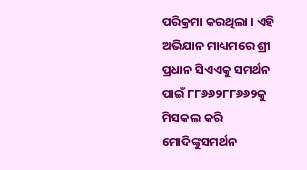ପରିକ୍ରମା କରଥିଲା । ଏହି ଅଭିଯାନ ମାଧ୍ୟମରେ ଶ୍ରୀ ପ୍ରଧାନ ସିଏଏକୁ ସମର୍ଥନ ପାଇଁ ୮୮୬୬୨୮୮୬୬୨କୁ ମିସକଲ କରି ମୋଦିଙ୍କୁସମର୍ଥନ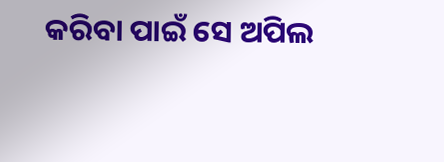କରିବା ପାଇଁ ସେ ଅପିଲ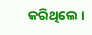କରିଥିଲେ ।